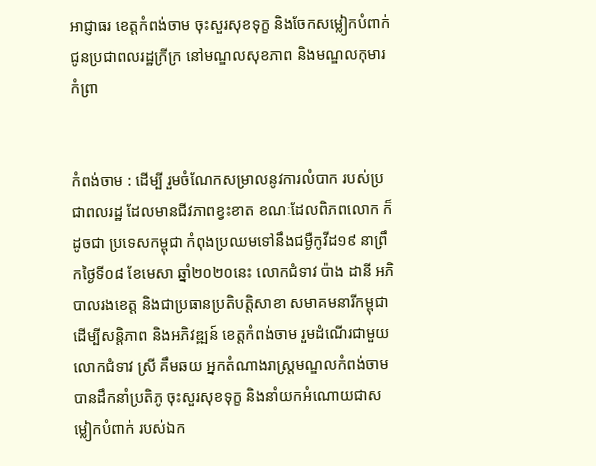អាជ្ញាធរ ខេត្តកំពង់ចាម ចុះសួរសុខទុក្ខ និងចែកសម្លៀកបំពាក់ ជូនប្រជាពលរដ្ឋក្រីក្រ នៅមណ្ឌលសុខភាព និងមណ្ឌលកុមារកំព្រា


កំពង់ចាម : ដើម្បី រួមចំណែកសម្រាលនូវការលំបាក របស់ប្រជាពលរដ្ឋ ដែលមានជីវភាពខ្វះខាត ខណៈដែលពិភពលោក ក៏ដូចជា ប្រទេសកម្ពុជា កំពុងប្រឈមទៅនឹងជម្ងឺកូវីដ១៩ នាព្រឹកថ្ងៃទី០៨ ខែមេសា ឆ្នាំ២០២០នេះ លោកជំទាវ ប៉ាង ដានី អភិបាលរងខេត្ត និងជាប្រធានប្រតិបត្តិសាខា សមាគមនារីកម្ពុជា ដើម្បីសន្តិភាព និងអភិវឌ្ឍន៍ ខេត្តកំពង់ចាម រួមដំណើរជាមួយ លោកជំទាវ ស្រី គឹមឆយ អ្នកតំណាងរាស្រ្តមណ្ឌលកំពង់ចាម បានដឹកនាំប្រតិភូ ចុះសួរសុខទុក្ខ និងនាំយកអំណោយជាសម្លៀកបំពាក់ របស់ឯក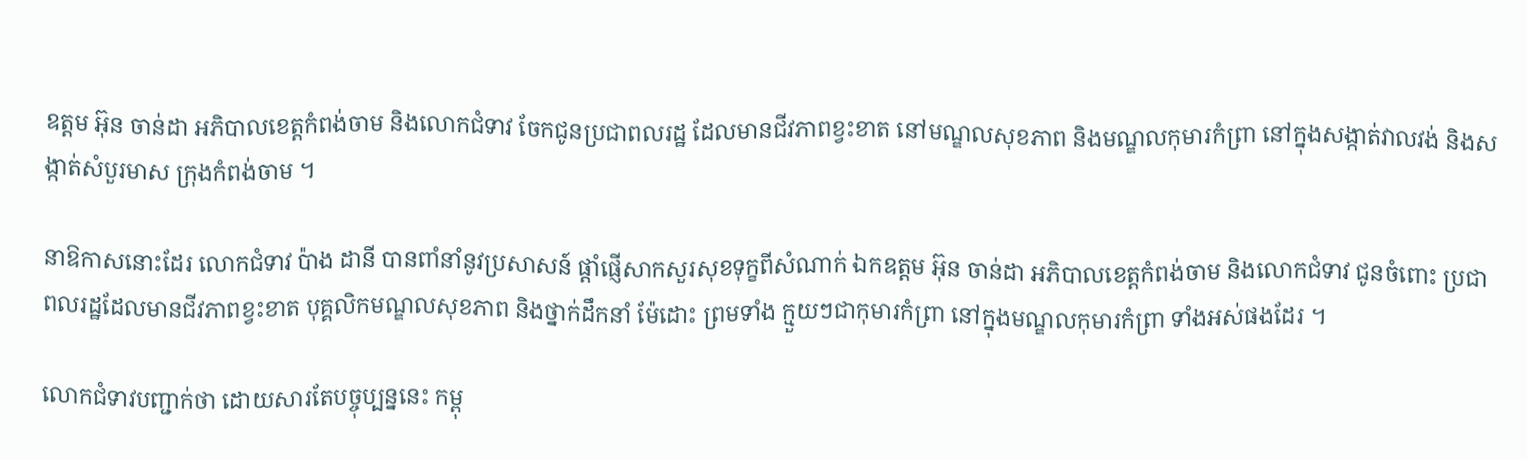ឧត្ដម អ៊ុន ចាន់ដា អភិបាលខេត្តកំពង់ចាម និងលោកជំទាវ ចែកជូនប្រជាពលរដ្ឋ ដែលមានជីវភាពខ្វះខាត នៅមណ្ឌលសុខភាព និងមណ្ឌលកុមារកំព្រា នៅក្នុងសង្កាត់វាលវង់ និងសង្កាត់សំបួរមាស ក្រុងកំពង់ចាម ។

នាឱកាសនោះដែរ លោកជំទាវ ប៉ាង ដានី បានពាំនាំនូវប្រសាសន៍ ផ្ដាំផ្ញើសាកសួរសុខទុក្ខពីសំណាក់ ឯកឧត្ដម អ៊ុន ចាន់ដា អភិបាលខេត្តកំពង់ចាម និងលោកជំទាវ ជូនចំពោះ ប្រជាពលរដ្ឋដែលមានជីវភាពខ្វះខាត បុគ្គលិកមណ្ឌលសុខភាព និងថ្នាក់ដឹកនាំ ម៉ែដោះ ព្រមទាំង ក្មួយៗជាកុមារកំព្រា នៅក្នុងមណ្ឌលកុមារកំព្រា ទាំងអស់ផងដែរ ។

លោកជំទាវបញ្ជាក់ថា ដោយសារតែបច្ចុប្បន្ននេះ កម្ពុ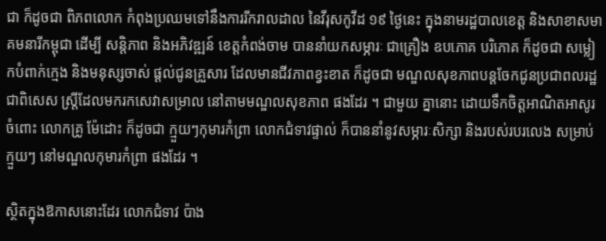ជា ក៏ដូចជា ពិភពលោក កំពុងប្រឈមទៅនឹងការរីករាលដាល នៃវីរុសកូវីដ ១៩ ថ្ងៃនេះ ក្នុងនាមរដ្ឋបាលខេត្ត និងសាខាសមាគមនារីកម្ពុជា ដើម្បី សន្តិភាព និងអភិវឌ្ឍន៍ ខេត្តកំពង់ចាម បាននាំយកសម្ភារៈ ជាគ្រឿង ឧបភោគ បរិភោគ ក៏ដូចជា សម្លៀកបំពាក់ក្មេង និងមនុស្សចាស់ ផ្ដល់ជូនគ្រួសារ ដែលមានជីវភាពខ្វះខាត ក៏ដូចជា មណ្ឌលសុខភាពបន្តចែកជូនប្រជាពលរដ្ឋ ជាពិសេស ស្រ្តីដែលមករកសេវាសម្រាល នៅតាមមណ្ឌលសុខភាព ផងដែរ ។ ជាមួយ គ្នានោះ ដោយទឹកចិត្តអាណិតអាសូរ ចំពោះ លោកគ្រូ ម៉ែដោះ ក៏ដូចជា ក្មួយៗកុមារកំព្រា លោកជំទាវផ្ទាល់ ក៏បាននាំនូវសម្ភារៈសិក្សា និងរបស់របរលេង សម្រាប់ក្មួយៗ នៅមណ្ឌលកុមារកំព្រា ផងដែរ ។

ស្ថិតក្នុងឱកាសនោះដែរ លោកជំទាវ ប៉ាង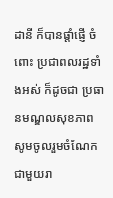ដានី ក៏បានផ្ដាំផ្ញើ ចំពោះ ប្រជាពលរដ្ឋទាំងអស់ ក៏ដូចជា ប្រធានមណ្ឌលសុខភាព សូមចូលរួមចំណែក ជាមួយរា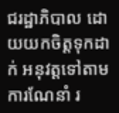ជរដ្ឋាភិបាល ដោយយកចិត្តទុកដាក់ អនុវត្តទៅតាមការណែនាំ រ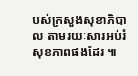បស់ក្រសួងសុខាភិបាល តាមរយៈសារអប់រំសុខភាពផងដែរ ៕